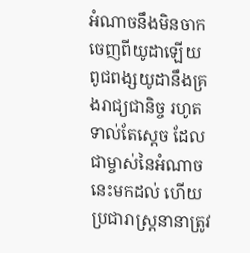អំណាចនឹងមិនចាកចេញពីយូដាឡើយ ពូជពង្សយូដានឹងគ្រងរាជ្យជានិច្ច រហូតទាល់តែស្តេច ដែលជាម្ចាស់នៃអំណាចនេះមកដល់ ហើយប្រជារាស្ត្រនានាត្រូវ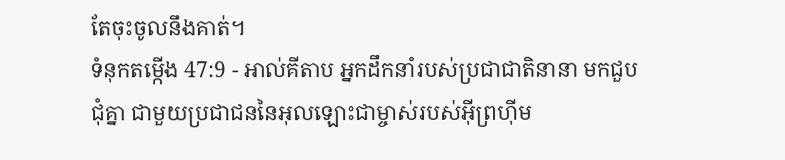តែចុះចូលនឹងគាត់។
ទំនុកតម្កើង 47:9 - អាល់គីតាប អ្នកដឹកនាំរបស់ប្រជាជាតិនានា មកជួបជុំគ្នា ជាមួយប្រជាជននៃអុលឡោះជាម្ចាស់របស់អ៊ីព្រហ៊ីម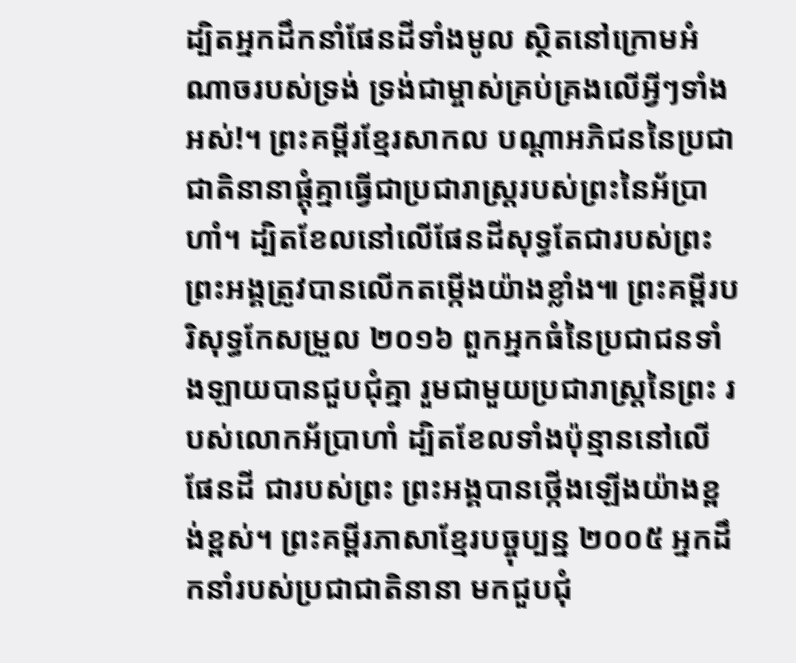ដ្បិតអ្នកដឹកនាំផែនដីទាំងមូល ស្ថិតនៅក្រោមអំណាចរបស់ទ្រង់ ទ្រង់ជាម្ចាស់គ្រប់គ្រងលើអ្វីៗទាំងអស់!។ ព្រះគម្ពីរខ្មែរសាកល បណ្ដាអភិជននៃប្រជាជាតិនានាផ្ដុំគ្នាធ្វើជាប្រជារាស្ត្ររបស់ព្រះនៃអ័ប្រាហាំ។ ដ្បិតខែលនៅលើផែនដីសុទ្ធតែជារបស់ព្រះ ព្រះអង្គត្រូវបានលើកតម្កើងយ៉ាងខ្លាំង៕ ព្រះគម្ពីរបរិសុទ្ធកែសម្រួល ២០១៦ ពួកអ្នកធំនៃប្រជាជនទាំងឡាយបានជួបជុំគ្នា រួមជាមួយប្រជារាស្ត្រនៃព្រះ របស់លោកអ័ប្រាហាំ ដ្បិតខែលទាំងប៉ុន្មាននៅលើផែនដី ជារបស់ព្រះ ព្រះអង្គបានថ្កើងឡើងយ៉ាងខ្ពង់ខ្ពស់។ ព្រះគម្ពីរភាសាខ្មែរបច្ចុប្បន្ន ២០០៥ អ្នកដឹកនាំរបស់ប្រជាជាតិនានា មកជួបជុំ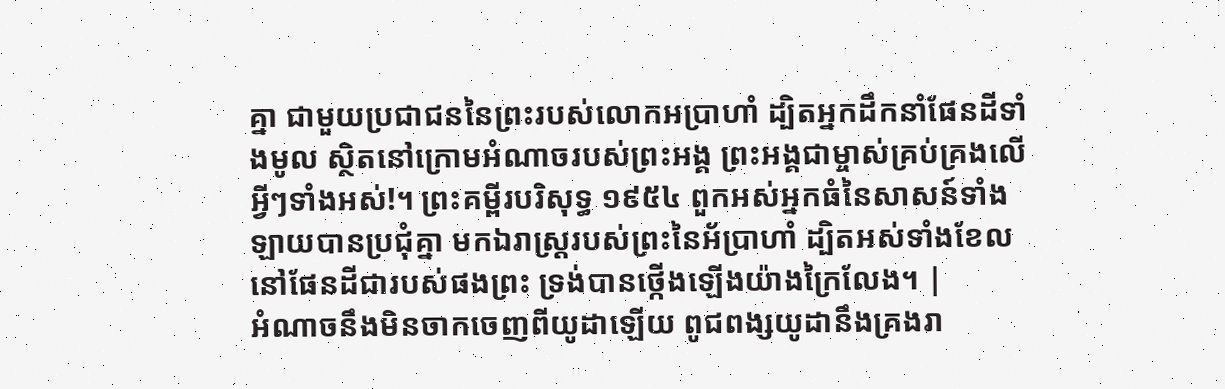គ្នា ជាមួយប្រជាជននៃព្រះរបស់លោកអប្រាហាំ ដ្បិតអ្នកដឹកនាំផែនដីទាំងមូល ស្ថិតនៅក្រោមអំណាចរបស់ព្រះអង្គ ព្រះអង្គជាម្ចាស់គ្រប់គ្រងលើអ្វីៗទាំងអស់!។ ព្រះគម្ពីរបរិសុទ្ធ ១៩៥៤ ពួកអស់អ្នកធំនៃសាសន៍ទាំងឡាយបានប្រជុំគ្នា មកឯរាស្ត្ររបស់ព្រះនៃអ័ប្រាហាំ ដ្បិតអស់ទាំងខែលនៅផែនដីជារបស់ផងព្រះ ទ្រង់បានថ្កើងឡើងយ៉ាងក្រៃលែង។ |
អំណាចនឹងមិនចាកចេញពីយូដាឡើយ ពូជពង្សយូដានឹងគ្រងរា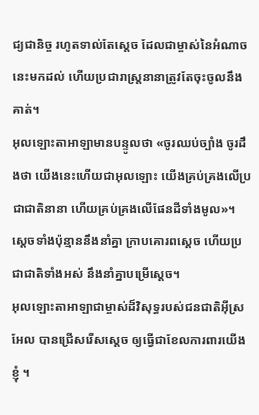ជ្យជានិច្ច រហូតទាល់តែស្តេច ដែលជាម្ចាស់នៃអំណាចនេះមកដល់ ហើយប្រជារាស្ត្រនានាត្រូវតែចុះចូលនឹងគាត់។
អុលឡោះតាអាឡាមានបន្ទូលថា «ចូរឈប់ច្បាំង ចូរដឹងថា យើងនេះហើយជាអុលឡោះ យើងគ្រប់គ្រងលើប្រជាជាតិនានា ហើយគ្រប់គ្រងលើផែនដីទាំងមូល»។
ស្ដេចទាំងប៉ុន្មាននឹងនាំគ្នា ក្រាបគោរពស្តេច ហើយប្រជាជាតិទាំងអស់ នឹងនាំគ្នាបម្រើស្តេច។
អុលឡោះតាអាឡាជាម្ចាស់ដ៏វិសុទ្ធរបស់ជនជាតិអ៊ីស្រអែល បានជ្រើសរើសស្តេច ឲ្យធ្វើជាខែលការពារយើងខ្ញុំ ។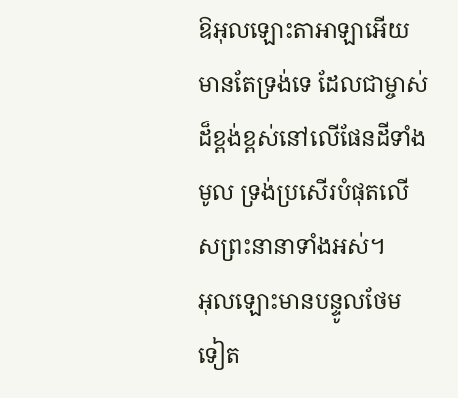ឱអុលឡោះតាអាឡាអើយ មានតែទ្រង់ទេ ដែលជាម្ចាស់ដ៏ខ្ពង់ខ្ពស់នៅលើផែនដីទាំងមូល ទ្រង់ប្រសើរបំផុតលើសព្រះនានាទាំងអស់។
អុលឡោះមានបន្ទូលថែមទៀត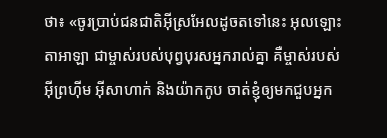ថា៖ «ចូរប្រាប់ជនជាតិអ៊ីស្រអែលដូចតទៅនេះ អុលឡោះតាអាឡា ជាម្ចាស់របស់បុព្វបុរសអ្នករាល់គ្នា គឺម្ចាស់របស់អ៊ីព្រហ៊ីម អ៊ីសាហាក់ និងយ៉ាកកូប ចាត់ខ្ញុំឲ្យមកជួបអ្នក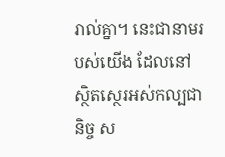រាល់គ្នា។ នេះជានាមរបស់យើង ដែលនៅស្ថិតស្ថេរអស់កល្បជានិច្ច ស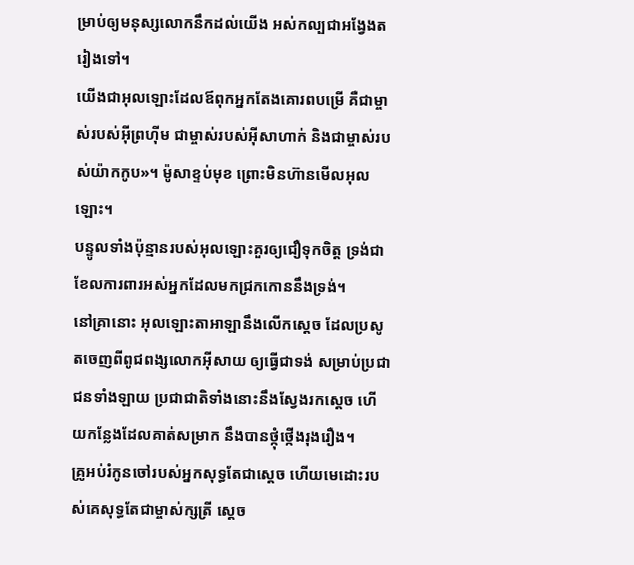ម្រាប់ឲ្យមនុស្សលោកនឹកដល់យើង អស់កល្បជាអង្វែងតរៀងទៅ។
យើងជាអុលឡោះដែលឪពុកអ្នកតែងគោរពបម្រើ គឺជាម្ចាស់របស់អ៊ីព្រហ៊ីម ជាម្ចាស់របស់អ៊ីសាហាក់ និងជាម្ចាស់របស់យ៉ាកកូប»។ ម៉ូសាខ្ទប់មុខ ព្រោះមិនហ៊ានមើលអុលឡោះ។
បន្ទូលទាំងប៉ុន្មានរបស់អុលឡោះគួរឲ្យជឿទុកចិត្ត ទ្រង់ជាខែលការពារអស់អ្នកដែលមកជ្រកកោននឹងទ្រង់។
នៅគ្រានោះ អុលឡោះតាអាឡានឹងលើកស្តេច ដែលប្រសូតចេញពីពូជពង្សលោកអ៊ីសាយ ឲ្យធ្វើជាទង់ សម្រាប់ប្រជាជនទាំងឡាយ ប្រជាជាតិទាំងនោះនឹងស្វែងរកស្តេច ហើយកន្លែងដែលគាត់សម្រាក នឹងបានថ្កុំថ្កើងរុងរឿង។
គ្រូអប់រំកូនចៅរបស់អ្នកសុទ្ធតែជាស្ដេច ហើយមេដោះរបស់គេសុទ្ធតែជាម្ចាស់ក្សត្រី ស្ដេច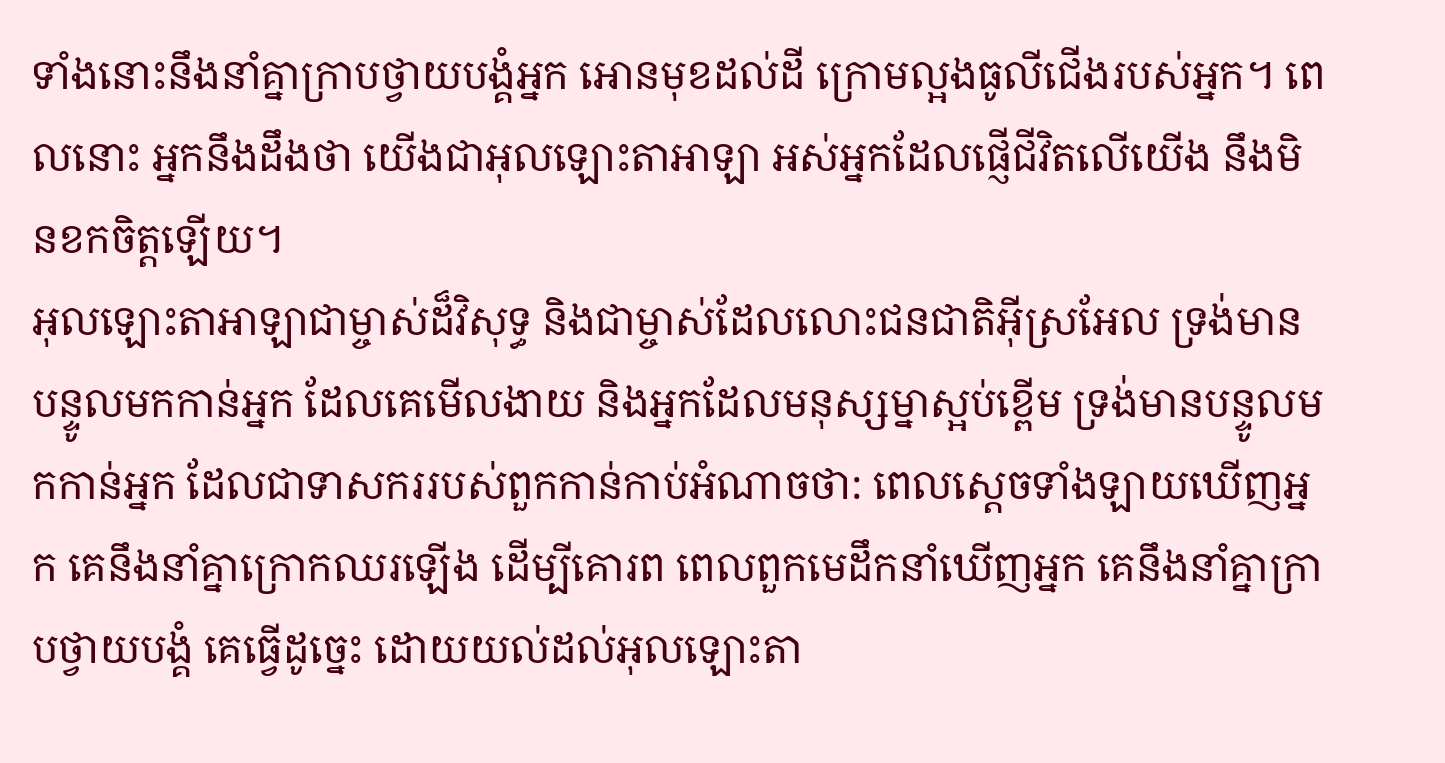ទាំងនោះនឹងនាំគ្នាក្រាបថ្វាយបង្គំអ្នក អោនមុខដល់ដី ក្រោមល្អងធូលីជើងរបស់អ្នក។ ពេលនោះ អ្នកនឹងដឹងថា យើងជាអុលឡោះតាអាឡា អស់អ្នកដែលផ្ញើជីវិតលើយើង នឹងមិនខកចិត្តឡើយ។
អុលឡោះតាអាឡាជាម្ចាស់ដ៏វិសុទ្ធ និងជាម្ចាស់ដែលលោះជនជាតិអ៊ីស្រអែល ទ្រង់មានបន្ទូលមកកាន់អ្នក ដែលគេមើលងាយ និងអ្នកដែលមនុស្សម្នាស្អប់ខ្ពើម ទ្រង់មានបន្ទូលមកកាន់អ្នក ដែលជាទាសកររបស់ពួកកាន់កាប់អំណាចថា: ពេលស្ដេចទាំងឡាយឃើញអ្នក គេនឹងនាំគ្នាក្រោកឈរឡើង ដើម្បីគោរព ពេលពួកមេដឹកនាំឃើញអ្នក គេនឹងនាំគ្នាក្រាបថ្វាយបង្គំ គេធ្វើដូច្នេះ ដោយយល់ដល់អុលឡោះតា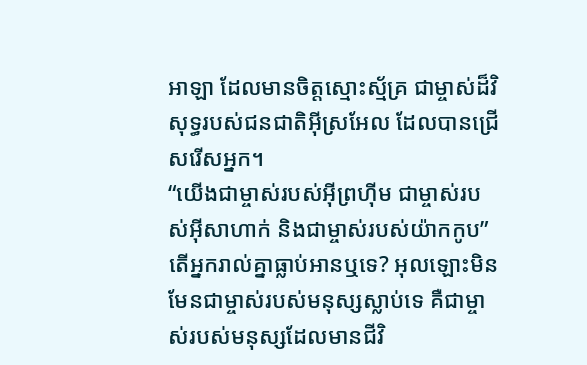អាឡា ដែលមានចិត្តស្មោះស្ម័គ្រ ជាម្ចាស់ដ៏វិសុទ្ធរបស់ជនជាតិអ៊ីស្រអែល ដែលបានជ្រើសរើសអ្នក។
“យើងជាម្ចាស់របស់អ៊ីព្រហ៊ីម ជាម្ចាស់របស់អ៊ីសាហាក់ និងជាម្ចាស់របស់យ៉ាកកូប” តើអ្នករាល់គ្នាធ្លាប់អានឬទេ? អុលឡោះមិនមែនជាម្ចាស់របស់មនុស្សស្លាប់ទេ គឺជាម្ចាស់របស់មនុស្សដែលមានជីវិ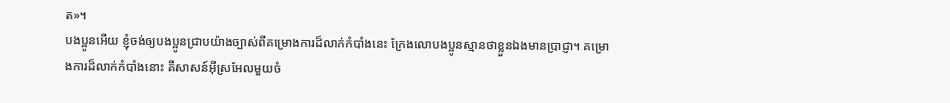ត»។
បងប្អូនអើយ ខ្ញុំចង់ឲ្យបងប្អូនជ្រាបយ៉ាងច្បាស់ពីគម្រោងការដ៏លាក់កំបាំងនេះ ក្រែងលោបងប្អូនស្មានថាខ្លួនឯងមានប្រាជ្ញា។ គម្រោងការដ៏លាក់កំបាំងនោះ គឺសាសន៍អ៊ីស្រអែលមួយចំ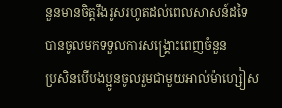នួនមានចិត្ដរឹងរូសរហូតដល់ពេលសាសន៍ដទៃបានចូលមកទទួលការសង្គ្រោះពេញចំនួន
ប្រសិនបើបងប្អូនចូលរួមជាមួយអាល់ម៉ាហ្សៀស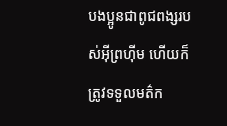បងប្អូនជាពូជពង្សរបស់អ៊ីព្រហ៊ីម ហើយក៏ត្រូវទទួលមត៌ក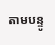តាមបន្ទូ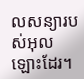លសន្យារបស់អុលឡោះដែរ។